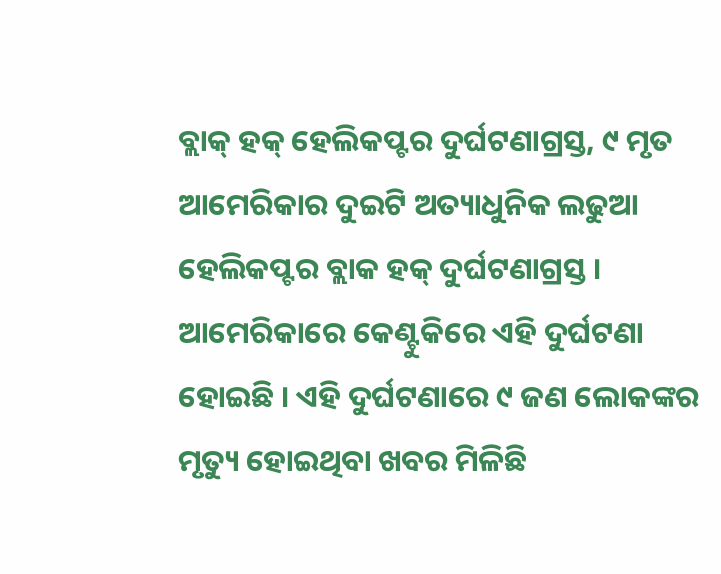ବ୍ଲାକ୍ ହକ୍ ହେଲିକପ୍ଟର ଦୁର୍ଘଟଣାଗ୍ରସ୍ତ, ୯ ମୃତ
ଆମେରିକାର ଦୁଇଟି ଅତ୍ୟାଧୁନିକ ଲଢୁଆ ହେଲିକପ୍ଟର ବ୍ଲାକ ହକ୍ ଦୁର୍ଘଟଣାଗ୍ରସ୍ତ । ଆମେରିକାରେ କେଣ୍ଟୁକିରେ ଏହି ଦୁର୍ଘଟଣା ହୋଇଛି । ଏହି ଦୁର୍ଘଟଣାରେ ୯ ଜଣ ଲୋକଙ୍କର ମୃତ୍ୟୁ ହୋଇଥିବା ଖବର ମିଳିଛି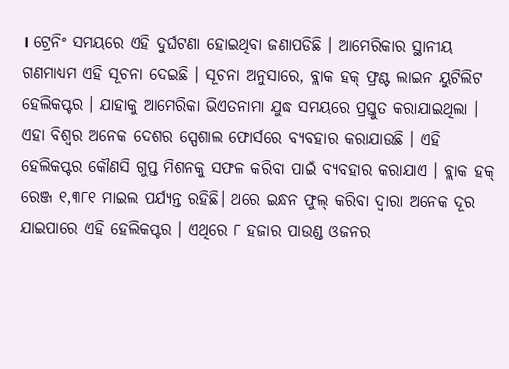। ଟ୍ରେନିଂ ସମୟରେ ଏହି ଦୁର୍ଘଟଣା ହୋଇଥିବା ଜଣାପଡିଛି । ଆମେରିକାର ସ୍ଥାନୀୟ ଗଣମାଧ୍ୟମ ଏହି ସୂଚନା ଦେଇଛି । ସୂଚନା ଅନୁସାରେ, ବ୍ଲାକ ହକ୍ ଫ୍ରଣ୍ଟ ଲାଇନ ୟୁଟିଲିଟ ହେଲିକପ୍ଟର । ଯାହାକୁ ଆମେରିକା ଭିଏତନାମା ଯୁଦ୍ଧ ସମୟରେ ପ୍ରସ୍ତୁତ କରାଯାଇଥିଲା । ଏହା ବିଶ୍ୱର ଅନେକ ଦେଶର ସ୍ପେଶାଲ ଫୋର୍ସରେ ବ୍ୟବହାର କରାଯାଉଛି । ଏହି ହେଲିକପ୍ଟର କୌଣସି ଗୁପ୍ତ ମିଶନକୁ ସଫଳ କରିବା ପାଇଁ ବ୍ୟବହାର କରାଯାଏ । ବ୍ଲାକ ହକ୍ ରେଞ୍ଜ ୧,୩୮୧ ମାଇଲ ପର୍ଯ୍ୟନ୍ତ ରହିଛି। ଥରେ ଇନ୍ଧନ ଫୁଲ୍ କରିବା ଦ୍ୱାରା ଅନେକ ଦୂର ଯାଇପାରେ ଏହି ହେଲିକପ୍ଟର । ଏଥିରେ ୮ ହଜାର ପାଉଣ୍ଡ ଓଜନର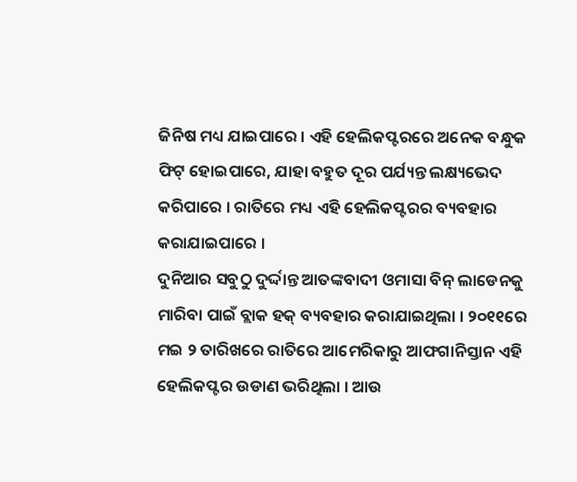ଜିନିଷ ମଧ୍ୟ ଯାଇପାରେ । ଏହି ହେଲିକପ୍ଟରରେ ଅନେକ ବନ୍ଧୁକ ଫିଟ୍ ହୋଇପାରେ, ଯାହା ବହୁତ ଦୂର ପର୍ଯ୍ୟନ୍ତ ଲକ୍ଷ୍ୟଭେଦ କରିପାରେ । ରାତିରେ ମଧ୍ୟ ଏହି ହେଲିକପ୍ଟରର ବ୍ୟବହାର କରାଯାଇପାରେ ।
ଦୁନିଆର ସବୁଠୁ ଦୁର୍ଦ୍ଦାନ୍ତ ଆତଙ୍କବାଦୀ ଓମାସା ବିନ୍ ଲାଡେନକୁ ମାରିବା ପାଇଁ ବ୍ଲାକ ହକ୍ ବ୍ୟବହାର କରାଯାଇଥିଲା । ୨୦୧୧ରେ ମଇ ୨ ତାରିଖରେ ରାତିରେ ଆମେରିକାରୁ ଆଫଗାନିସ୍ତାନ ଏହି ହେଲିକପ୍ଟର ଉଡାଣ ଭରିଥିଲା । ଆଉ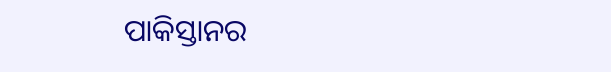ପାକିସ୍ତାନର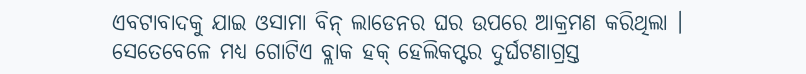ଏବଟାବାଦକୁ ଯାଇ ଓସାମା ବିନ୍ ଲାଡେନର ଘର ଉପରେ ଆକ୍ରମଣ କରିଥିଲା । ସେତେବେଳେ ମଧ୍ୟ ଗୋଟିଏ ବ୍ଲାକ ହକ୍ ହେଲିକପ୍ଟର ଦୁର୍ଘଟଣାଗ୍ରସ୍ତ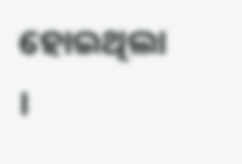ହୋଇଥିଲା ।